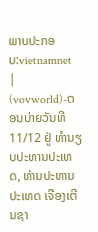ພາບປະກອບ:vietnamnet
|
(vovworld)-ຕອນບ່າຍວັນທີ 11/12 ຢູ່ ທຳນຽບປະທານປະເທດ, ທ່ານປະທານປະເທດ ເຈືອງເຕີນຊາ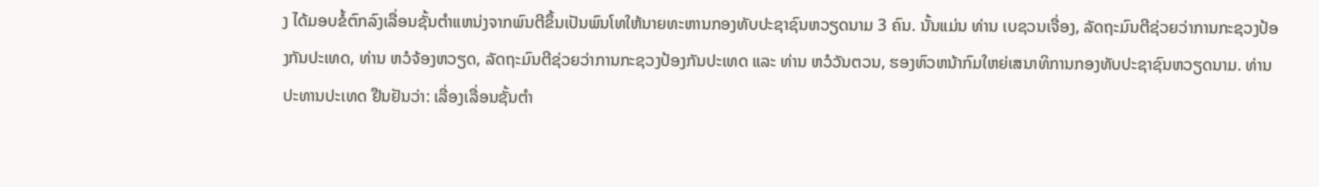ງ ໄດ້ມອບຂໍ້ຕົກລົງເລື່ອນຊັ້ນຕຳແຫນ່ງຈາກພົນຕີຂຶ້ນເປັນພົນໂທໃຫ້ນາຍທະຫານກອງທັບປະຊາຊົນຫວຽດນາມ 3 ຄົນ. ນັ້ນແມ່ນ ທ່ານ ເບຊວນເຈື່ອງ, ລັດຖະມົນຕີຊ່ວຍວ່າການກະຊວງປ້ອງກັນປະເທດ, ທ່ານ ຫວໍຈ້ອງຫວຽດ, ລັດຖະມົນຕີຊ່ວຍວ່າການກະຊວງປ້ອງກັນປະເທດ ແລະ ທ່ານ ຫວໍວັນຕວນ, ຮອງຫົວຫນ້າກົມໃຫຍ່ເສນາທິການກອງທັບປະຊາຊົນຫວຽດນາມ. ທ່ານປະທານປະເທດ ຢືນຢັນວ່າ: ເລື່ອງເລື່ອນຊັ້ນຕຳ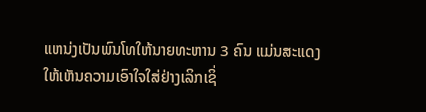ແຫນ່ງເປັນພົນໂທໃຫ້ນາຍທະຫານ 3 ຄົນ ແມ່ນສະແດງໃຫ້ເຫັນຄວາມເອົາໃຈໃສ່ຢ່າງເລິກເຊິ່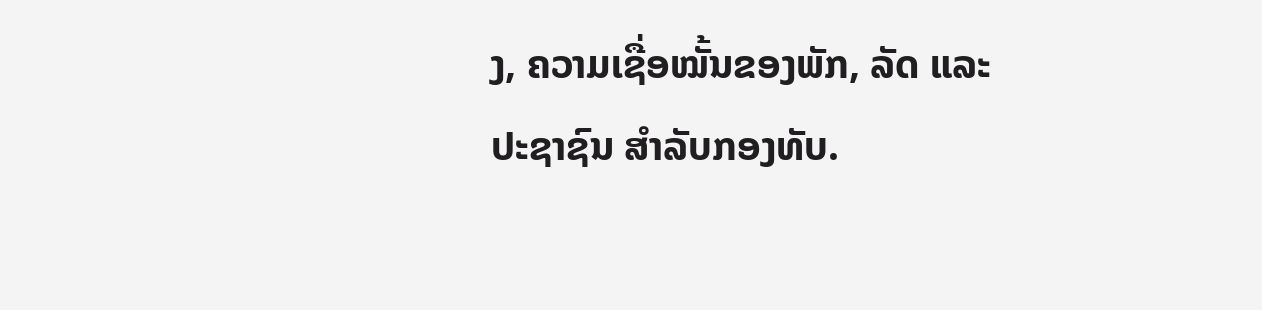ງ, ຄວາມເຊື່ອໝັ້ນຂອງພັກ, ລັດ ແລະ ປະຊາຊົນ ສຳລັບກອງທັບ.